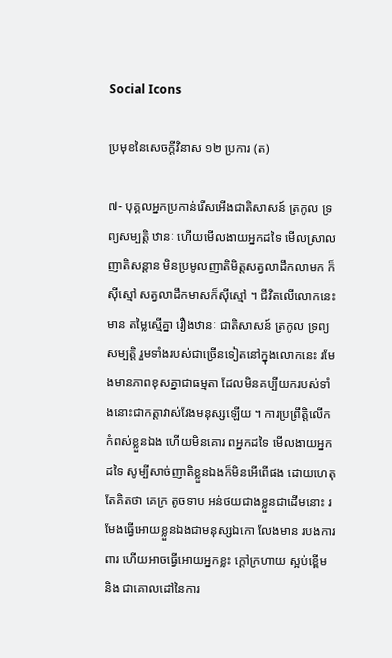Social Icons

ប្រមុខនៃសេចក្ដីវិនាស ១២ ប្រការ (ត)

៧- បុគ្គលអ្នកប្រកាន់រើសអើងជាតិសាសន៍ ត្រកូល ទ្រព្យសម្បត្តិ ឋានៈ ហើយមើលងាយអ្នកដទៃ មើលស្រាលញាតិសន្តាន មិនប្រមូលញាតិមិត្តសត្វលាដឹកលាមក ក៏ស៊ីស្មៅ សត្វលាដឹកមាសក៏ស៊ីស្មៅ ។ ជីវិតលើលោកនេះ មាន តម្លៃស្មើគ្នា រឿងឋានៈ ជាតិសាសន៍ ត្រកូល ទ្រព្យសម្បត្តិ រួមទាំងរបស់ជាច្រើនទៀតនៅក្នុងលោកនេះ រមែងមានភាពខុសគ្នាជាធម្មតា ដែលមិនគប្បីយករបស់ទាំងនោះជាកត្តាវាស់វែងមនុស្សឡើយ ។ ការប្រព្រឹត្តិលើកកំពស់ខ្លួនឯង ហើយមិនគោរ ពអ្នកដទៃ មើលងាយអ្នកដទៃ សូម្បីសាច់ញាតិខ្លួនឯងក៏មិនអើពើផង ដោយហេតុតែគិតថា គេក្រ តូចទាប អន់ថយជាងខ្លួនជាដើមនោះ រមែងធ្វើអោយខ្លួនឯងជាមនុស្សឯកោ លែងមាន របងការពារ ហើយអាចធ្វើអោយអ្នកខ្លះ ក្តៅក្រហាយ ស្អប់ខ្ពើម និង ជាគោលដៅនៃការ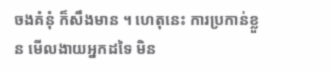ចងគំនុំ ក៏សឹងមាន ។ ហេតុនេះ ការប្រកាន់ខ្លួន មើលងាយអ្នកដទៃ មិន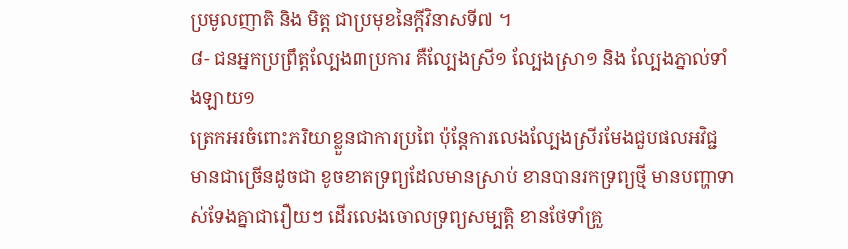ប្រមូលញាតិ និង មិត្ត ជាប្រមុខនៃក្តីវិនាសទី៧ ។
៨- ជនអ្នកប្រព្រឹត្តល្បែង៣ប្រការ គឺល្បែងស្រី១ ល្បែងស្រា១ និង ល្បែងភ្នាល់ទាំងឡាយ១
ត្រេកអរចំពោះភរិយាខ្លួនជាការប្រពៃ ប៉ុន្តែការលេងល្បែងស្រីរមែងជួបផលអវិជ្ជ មានជាច្រើនដូចជា ខូចខាតទ្រព្យដែលមានស្រាប់ ខានបានរកទ្រព្យថ្មី មានបញ្ហាទាស់ទែងគ្នាជារឿយៗ ដើរលេងចោលទ្រព្យសម្បត្តិ ខានថែទាំគ្រួ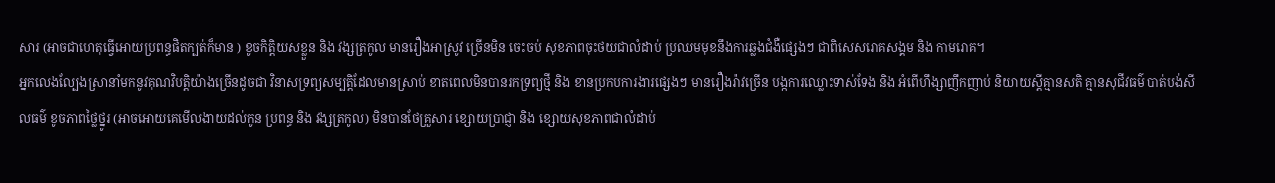សារ (អាចជាហេតុធ្វើអោយប្រពន្ធផិតក្បត់ក៏មាន ) ខូចកិត្តិយសខ្លួន និង វង្សត្រកូល មានរឿងអាស្រូវ ច្រើនមិន ចេះចប់ សុខភាពចុះថយជាលំដាប់ ប្រឈមមុខនឹងការឆ្លងជំងឺផ្សេងៗ ជាពិសេសរោគសង្គម និង កាមរោគ។
អ្នកលេងល្បែងស្រានាំមកនូវគុណវិបត្តិយ៉ាងច្រើនដូចជា វិនាសទ្រព្យសម្បត្តិដែលមានស្រាប់ ខាតពេលមិនបានរកទ្រព្យថ្មី និង ខានប្រកបការងារផ្សេងៗ មានរឿងរ៉ាវច្រើន បង្កការឈ្លោះទាស់ទែង និង អំពើហឹង្សាញឹកញាប់ និយាយស្តីគ្មានសតិ គ្មានសុជីវធម៌ បាត់បង់សីលធម៌ ខូចភាពថ្លៃថ្នូរ (អាចអោយគេមើលងាយដល់កូន ប្រពន្ធ និង វង្សត្រកូល) មិនបានថែគ្រួសារ ខ្សោយប្រាជ្ញា និង ខ្សោយសុខភាពជាលំដាប់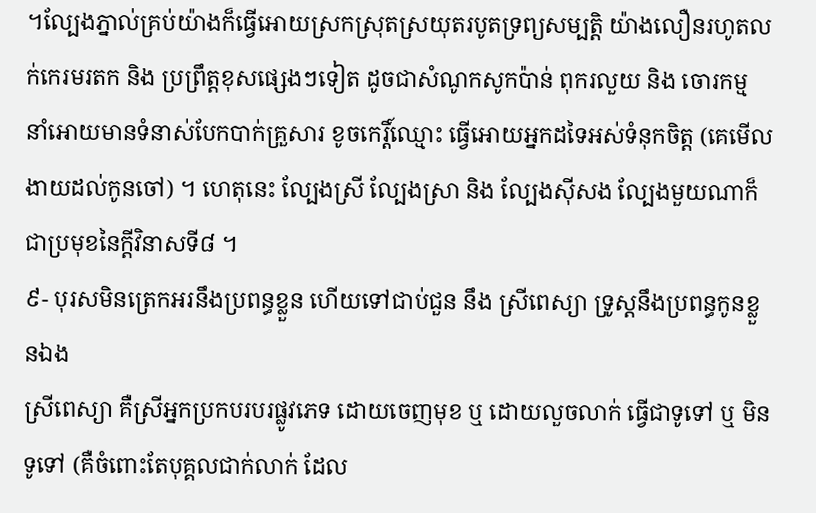។ល្បែងភ្នាល់គ្រប់យ៉ាងក៏ធ្វើអោយស្រកស្រុតស្រយុតរបូតទ្រព្យសម្បត្តិ យ៉ាងលឿនរហូតលក់កេរមរតក និង ប្រព្រឹត្តខុសផ្សេងៗទៀត ដូចជាសំណូកសូកប៉ាន់ ពុករលួយ និង ចោរកម្ម នាំអោយមានទំនាស់បែកបាក់គ្រួសារ ខូចកេរ្តិ៍ឈ្មោះ ធ្វើអោយអ្នកដទៃអស់ទំនុកចិត្ត (គេមើលងាយដល់កូនចៅ) ។ ហេតុនេះ ល្បែងស្រី ល្បែងស្រា និង ល្បែងស៊ីសង ល្បែងមួយណាក៏ជាប្រមុខនៃក្តីវិនាសទី៨ ។
៩- បុរសមិនត្រេកអរនឹងប្រពន្ធខ្លួន ហើយទៅជាប់ជួន នឹង ស្រីពេស្យា ទ្រូស្តនឹងប្រពន្ធកូនខ្លួនឯង
ស្រីពេស្យា គឺស្រីអ្នកប្រកបរបរផ្លូវភេទ ដោយចេញមុខ ឬ ដោយលួចលាក់ ធ្វើជាទូទៅ ឬ មិនទូទៅ (គឺចំពោះតែបុគ្គលជាក់លាក់ ដែល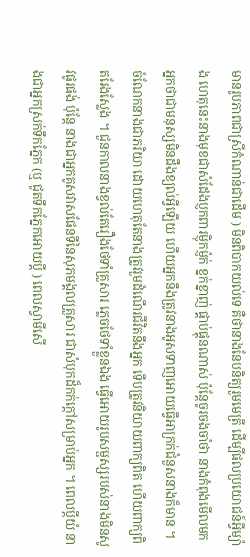មានរូបភាពជាស្រីកំណាន់ជាដើម ) មិនពិបាកយល់ទេ គឺថានាងនែបនិត្យរួមមេត្រី ដើម្បីផលប្រយោជន៍អ្វីម្យ៉ាង ហេតុនេះនាងមុខជាសំដែងប្ញកពារម្ញ៉ិកម្ញ៉ក់ ខ្នក់ខ្នាញ់ ផ្គាប់ផ្គុនណាស់ ប៉ុន្តែចូរចងចាំថា នាងកំពុងមើលមកអ្នកថាជាមនុស្សមិនដឹងខ្យល់អ្វីឡើយ ហើយអ្នកនឹងត្រូវនាងអូសទាញអោយធ្វើអាក្រក់ជំនួសនាងក៏មាន ។ ចំណែកនាងជាភរិយា ដោយហេតុតែនាងត្រូវរួមដំណើរជីវិតនឹងអ្នក ទើបត្រូវនិយាយពាក្យពិត ហើយពាក្យពិតរែងស្លែង ។ ជួនកាលនាងខ្វល់តែរឿងថែទាំគ្រួសារ ភ្លេចថែទាំខ្លួនឯង ធ្វើអោយរូបសម្ផស្សរបស់នាងមិនសូវផូរផង់ ប៉ុន្តែ នាងជាអ្នកគូសវាសផែនទីនៃសុភមង្គលគ្រួសារ ជាសំបុកដ៏កក់ក្តៅសម្រាប់អ្នក ។ ពេលប្តីយំ នាងជាអ្នកស្រក់ទឹកភ្នែក (ឬ ជូតទឹកភ្នែកអោយប្តី ) ពេលស្វាមីសើ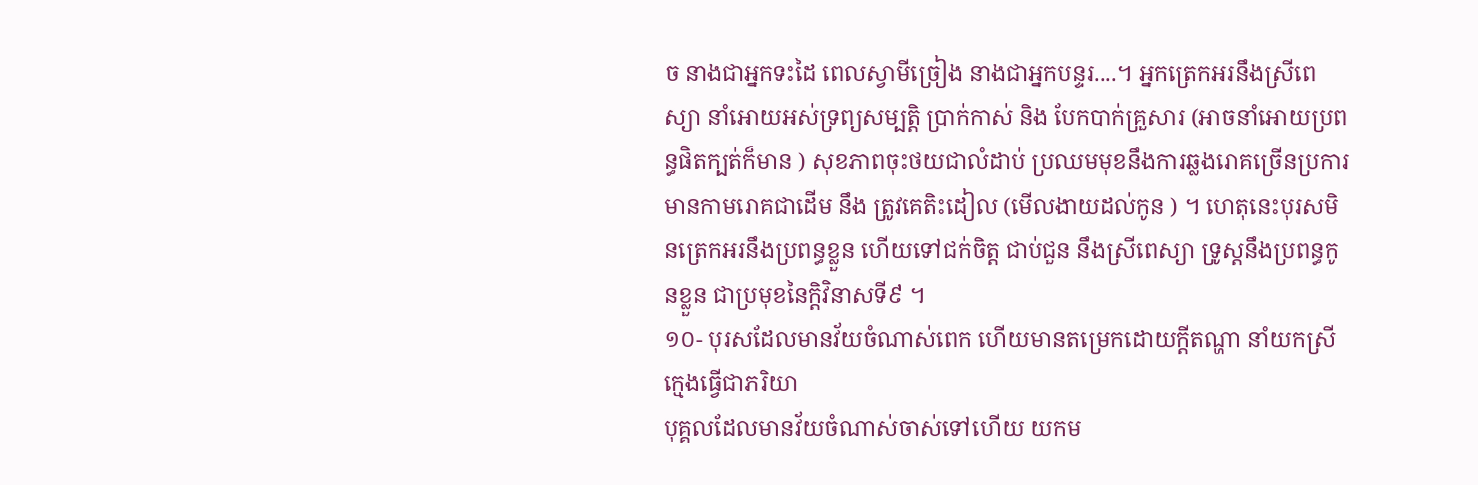ច នាងជាអ្នកទះដៃ ពេលស្វាមីច្រៀង នាងជាអ្នកបន្ទរ....។ អ្នកត្រេកអរនឹងស្រីពេស្យា នាំអោយអស់ទ្រព្យសម្បត្តិ ប្រាក់កាស់ និង បែកបាក់គ្រួសារ (អាចនាំអោយប្រពន្ធផិតក្បត់ក៏មាន ) សុខភាពចុះថយជាលំដាប់ ប្រឈមមុខនឹងការឆ្លងរោគច្រើនប្រការមានកាមរោគជាដើម នឹង ត្រូវគេតិះដៀល (មើលងាយដល់កូន ) ។ ហេតុនេះបុរសមិនត្រេកអរនឹងប្រពន្ធខ្លួន ហើយទៅជក់ចិត្ត ជាប់ជួន នឹងស្រីពេស្យា ទ្រូស្តនឹងប្រពន្ធកូនខ្លួន ជាប្រមុខនៃក្តិវិនាសទី៩ ។
១០- បុរសដែលមានវ័យចំណាស់ពេក ហើយមានតម្រេកដោយក្តីតណ្ហា នាំយកស្រីក្មេងធ្វើជាភរិយា
បុគ្គលដែលមានវ័យចំណាស់ចាស់ទៅហើយ យកម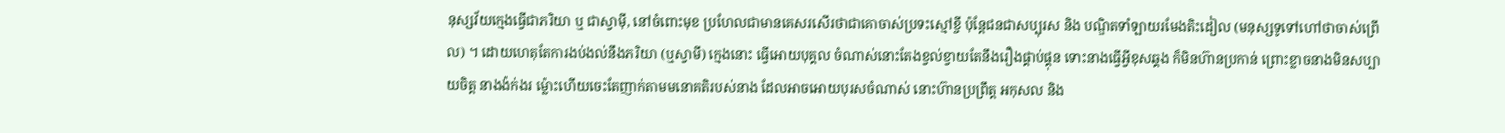នុស្សវ័យក្មេងធ្វើជាភរិយា ឬ ជាស្វាម៉ី, នៅចំពោះមុខ ប្រហែលជាមានគេសរសើរថាជាគោចាស់ប្រទះស្មៅខ្ចី ប៉ុន្តែជនជាសប្បុរស និង បណ្ឌិតទាំឡាយរមែងតិះដៀល (មនុស្សទូទៅហៅថាចាស់ព្រើល) ។ ដោយហេតុតែការងប់ងល់នឹងភរិយា (ឬស្វាមី) ក្មេងនោះ ធ្វើអោយបុគ្គល ចំណាស់នោះតែងខ្វល់ខ្វាយតែនឹងរឿងផ្គាប់ផ្គុន ទោះនាងធ្វើអ្វីខុសឆ្គង ក៏មិនហ៊ានប្រកាន់ ព្រោះខ្លាចនាងមិនសប្បាយចិត្ត នាងង៉ក់ងរ ម្ល៉ោះហើយចេះតែញាក់តាមមនោគតិរបស់នាង ដែលអាចអោយបុរសចំណាស់ នោះហ៊ានប្រព្រឹត្ត អកុសល និង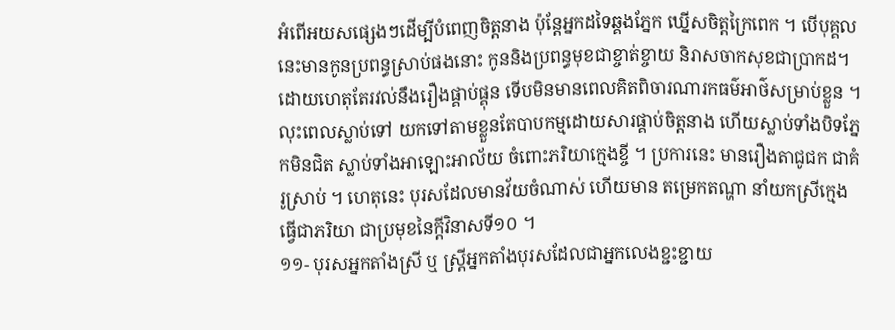អំពើអយសផ្សេងៗដើម្បីបំពេញចិត្តនាង ប៉ុន្តែអ្នកដទៃឆ្គងភ្នែក ឃ្នើសចិត្តក្រៃពេក ។ បើបុគ្គល នេះមានកូនប្រពន្ធស្រាប់ផងនោះ កូននិងប្រពន្ធមុខជាខ្ចាត់ខ្ចាយ និរាសចាកសុខជាប្រាកដ។ ដោយហេតុតែរវល់នឹងរឿងផ្គាប់ផ្គុន ទើបមិនមានពេលគិតពិចារណារកធម៌អាថ៌សម្រាប់ខ្លួន ។ លុះពេលស្លាប់ទៅ យកទៅតាមខ្លួនតែបាបកម្មដោយសារផ្គាប់ចិត្តនាង ហើយស្លាប់ទាំងបិទភ្នែកមិនជិត ស្លាប់ទាំងអាឡោះអាល័យ ចំពោះភរិយាក្មេងខ្ចី ។ ប្រការនេះ មានរឿងតាជូជក ជាគំរូស្រាប់ ។ ហេតុនេះ បុរសដែលមានវ័យចំណាស់ ហើយមាន តម្រេកតណ្ហា នាំយកស្រីក្មេងធ្វើជាភរិយា ជាប្រមុខនៃក្តីវិនាសទី១០ ។
១១- បុរសអ្នកតាំងស្រី ឬ ស្ត្រីអ្នកតាំងបុរសដែលជាអ្នកលេងខ្ជះខ្ជាយ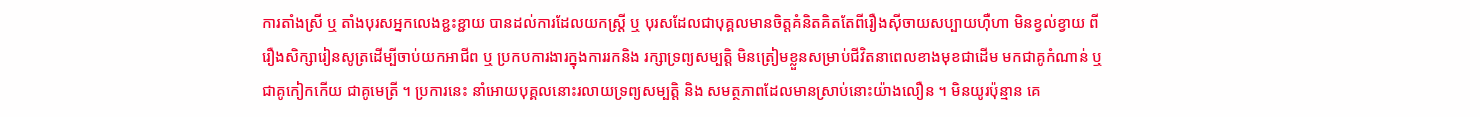ការតាំងស្រី ឬ តាំងបុរសអ្នកលេងខ្ជះខ្ជាយ បានដល់ការដែលយកស្ត្រី ឬ បុរសដែលជាបុគ្គលមានចិត្តគំនិតគិតតែពីរឿងស៊ីចាយសប្បាយហ៊ឺហា មិនខ្វល់ខ្វាយ ពីរឿងសិក្សារៀនសូត្រដើម្បីចាប់យកអាជីព ឬ ប្រកបការងារក្នុងការរកនិង រក្សាទ្រព្យសម្បត្តិ មិនត្រៀមខ្លួនសម្រាប់ជីវិតនាពេលខាងមុខជាដើម មកជាគូកំណាន់ ឬ ជាគូកៀកកើយ ជាគូមេត្រី ។ ប្រការនេះ នាំអោយបុគ្គលនោះរលាយទ្រព្យសម្បត្តិ និង សមត្ថភាពដែលមានស្រាប់នោះយ៉ាងលឿន ។ មិនយូរប៉ុន្មាន គេ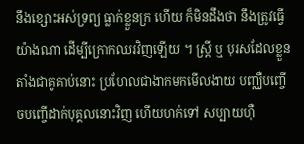នឹងខ្សោះអស់ទ្រព្យ ធ្លាក់ខ្លួនក្រ ហើយ ក៏មិនដឹងថា នឹងត្រូវធ្វើយ៉ាងណា ដើម្បីក្រោកឈរវិញឡើយ ។ ស្ត្រី ឬ បុរសដែលខ្លួនតាំងជាគូគាប់នោះ ប្រហែលជាងាកមកមើលងាយ បញ្ឈឺបញ្ចើចបញ្ចើដាក់បុគ្គលនោះវិញ ហើយហក់ទៅ សប្បាយហ៊ឺ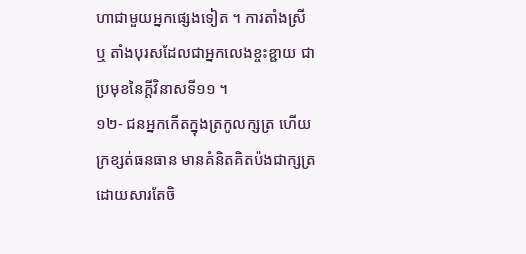ហាជាមួយអ្នកផ្សេងទៀត ។ ការតាំងស្រី ឬ តាំងបុរសដែលជាអ្នកលេងខ្ចះខ្ជាយ ជាប្រមុខនៃក្តីវិនាសទី១១ ។
១២- ជនអ្នកកើតក្នុងត្រកូលក្សត្រ ហើយក្រខ្សត់ធនធាន មានគំនិតគិតប៉ងជាក្សត្រដោយសារតែចិ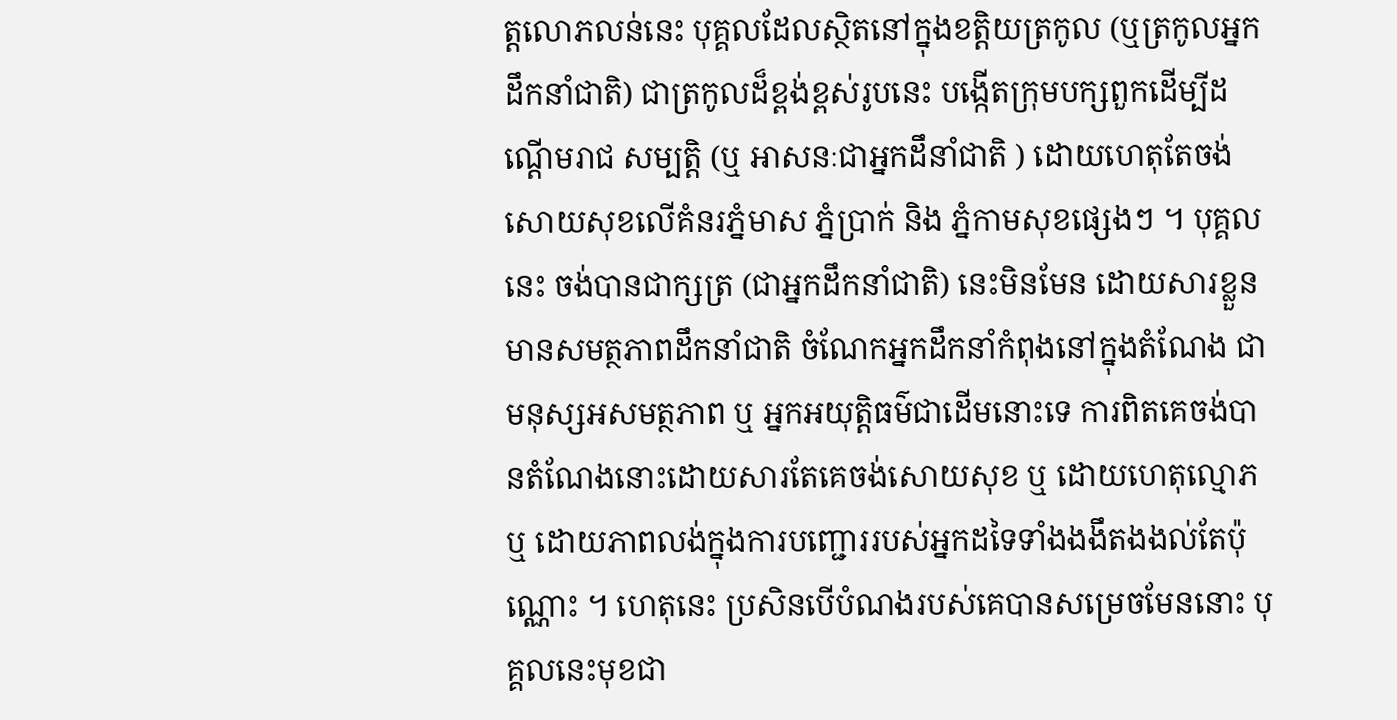ត្តលោភលន់នេះ បុគ្គលដែលស្ថិតនៅក្នុងខត្តិយត្រកូល (ឬត្រកូលអ្នកដឹកនាំជាតិ) ជាត្រកូលដ៏ខ្ពង់ខ្ពស់រូបនេះ បង្កើតក្រុមបក្សពួកដើម្បីដណ្តើមរាជ សម្បត្តិ (ឬ អាសនៈជាអ្នកដឹនាំជាតិ ) ដោយហេតុតែចង់សោយសុខលើគំនរភ្នំមាស ភ្នំប្រាក់ និង ភ្នំកាមសុខផ្សេងៗ ។ បុគ្គលនេះ ចង់បានជាក្សត្រ (ជាអ្នកដឹកនាំជាតិ) នេះមិនមែន ដោយសារខ្លួនមានសមត្ថភាពដឹកនាំជាតិ ចំណែកអ្នកដឹកនាំកំពុងនៅក្នុងតំណែង ជាមនុស្សអសមត្ថភាព ឬ អ្នកអយុត្តិធម៌ជាដើមនោះទេ ការពិតគេចង់បានតំណែងនោះដោយសារតែគេចង់សោយសុខ ឬ ដោយហេតុល្មោភ ឬ ដោយភាពលង់ក្នុងការបញ្ជោររបស់អ្នកដទៃទាំងងងឹតងងល់តែប៉ុណ្ណោះ ។ ហេតុនេះ ប្រសិនបើបំណងរបស់គេបានសម្រេចមែននោះ បុគ្គលនេះមុខជា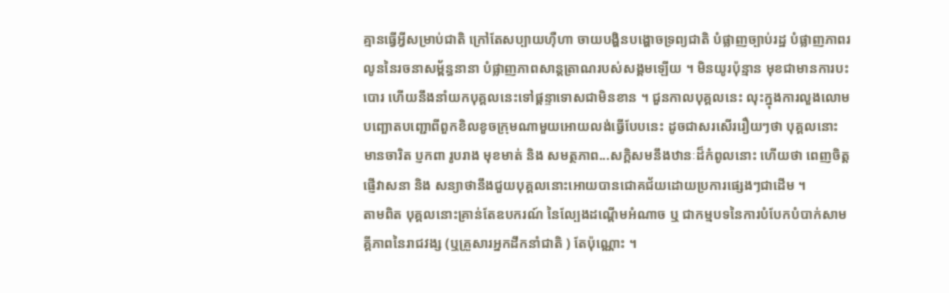គ្មានធ្វើអ្វីសម្រាប់ជាតិ ក្រៅតែសប្បាយហ៊ឺហា ចាយបង្ហិនបង្ហោចទ្រព្យជាតិ បំផ្លាញច្បាប់រដ្ឋ បំផ្លាញភាពរលូននៃរចនាសម្ព័ន្ធនានា បំផ្លាញភាពសាន្តត្រាណរបស់សង្គមឡើយ ។ មិនយូរប៉ុន្មាន មុខជាមានការបះបោរ ហើយនឹងនាំយកបុគ្គលនេះទៅផ្តន្ទាទោសជាមិនខាន ។ ជួនកាលបុគ្គលនេះ លុះក្នុងការលួងលោម បញ្ឆោតបញ្ជោពីពួកខិលខូចក្រុមណាមួយអោយលង់ធ្វើបែបនេះ ដូចជាសរសើររឿយៗថា បុគ្គលនោះមានចារិត ប្ញកពា រូបរាង មុខមាត់ និង សមត្ថភាព...សក្តិសមនឹងឋានៈដ៏កំពូលនោះ ហើយថា ពេញចិត្តផ្ញើវាសនា និង សន្យាថានឹងជួយបុគ្គលនោះអោយបានជោគជ័យដោយប្រការផ្សេងៗជាដើម ។
តាមពិត បុគ្គលនោះគ្រាន់តែឧបករណ៍ នៃល្បែងដណ្តើមអំណាច ឬ ជាកម្មបទនៃការបំបែកបំបាក់សាមគ្គីភាពនៃរាជវង្ស (ឬគ្រួសារអ្នកដឹកនាំជាតិ ) តែប៉ុណ្ណោះ ។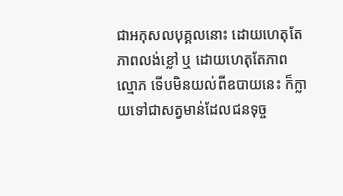ជាអកុសលបុគ្គលនោះ ដោយហេតុតែភាពលង់ខ្លៅ ឬ ដោយហេតុតែភាពល្មោភ ទើបមិនយល់ពីឧបាយនេះ ក៏ក្លាយទៅជាសត្វមាន់ដែលជនទុច្ច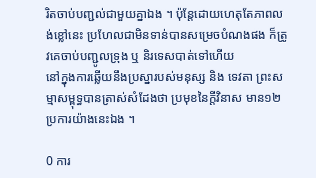រិតចាប់បញ្ជល់ជាមួយគ្នាឯង ។ ប៉ុន្តែដោយហេតុតែភាពលង់ខ្លៅនេះ ប្រហែលជាមិនទាន់បានសម្រេចបំណងផង ក៏ត្រូវគេចាប់បញ្ជូលទ្រុង ឬ និរទេសបាត់ទៅហើយ
នៅក្នុងការឆ្លើយនឹងប្រស្នារបស់មនុស្ស និង ទេវតា ព្រះសម្មាសម្ពុទ្ធបានត្រាស់សំដែងថា ប្រមុខនៃក្តីវិនាស មាន១២ ប្រការយ៉ាងនេះឯង ។

0 ការ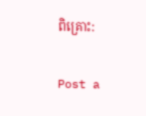ពិគ្រោះ:

Post a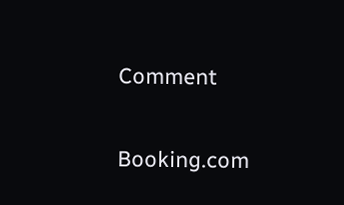Comment

Booking.com